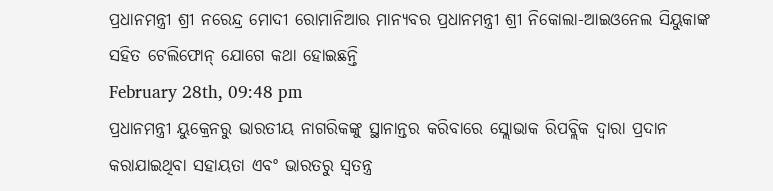ପ୍ରଧାନମନ୍ତ୍ରୀ ଶ୍ରୀ ନରେନ୍ଦ୍ର ମୋଦୀ ରୋମାନିଆର ମାନ୍ୟବର ପ୍ରଧାନମନ୍ତ୍ରୀ ଶ୍ରୀ ନିକୋଲା-ଆଇଓନେଲ ସିୟୁକାଙ୍କ ସହିତ ଟେଲିଫୋନ୍ ଯୋଗେ କଥା ହୋଇଛନ୍ତି
February 28th, 09:48 pm
ପ୍ରଧାନମନ୍ତ୍ରୀ ୟୁକ୍ରେନରୁ ଭାରତୀୟ ନାଗରିକଙ୍କୁ ସ୍ଥାନାନ୍ତର କରିବାରେ ସ୍ଲୋଭାକ ରିପବ୍ଲିକ ଦ୍ୱାରା ପ୍ରଦାନ କରାଯାଇଥିବା ସହାୟତା ଏବଂ ଭାରତରୁ ସ୍ୱତନ୍ତ୍ର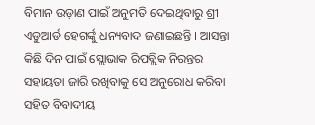ବିମାନ ଉଡ଼ାଣ ପାଇଁ ଅନୁମତି ଦେଇଥିବାରୁ ଶ୍ରୀ ଏଡୁଆର୍ଡ ହେଗର୍ଙ୍କୁ ଧନ୍ୟବାଦ ଜଣାଇଛନ୍ତି । ଆସନ୍ତା କିଛି ଦିନ ପାଇଁ ସ୍ଲୋଭାକ ରିପବ୍ଲିକ ନିରନ୍ତର ସହାୟତା ଜାରି ରଖିବାକୁ ସେ ଅନୁରୋଧ କରିବା ସହିତ ବିବାଦୀୟ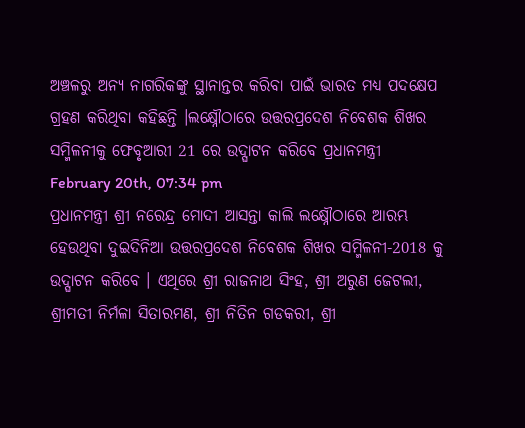ଅଞ୍ଚଳରୁ ଅନ୍ୟ ନାଗରିକଙ୍କୁ ସ୍ଥାନାନ୍ତର କରିବା ପାଇଁ ଭାରତ ମଧ୍ୟ ପଦକ୍ଷେପ ଗ୍ରହଣ କରିଥିବା କହିଛନ୍ତି ।ଲକ୍ଷ୍ନୌଠାରେ ଉତ୍ତରପ୍ରଦେଶ ନିବେଶକ ଶିଖର ସମ୍ମିଳନୀକୁ ଫେବୃଆରୀ 21 ରେ ଉଦ୍ଘାଟନ କରିବେ ପ୍ରଧାନମନ୍ତ୍ରୀ
February 20th, 07:34 pm
ପ୍ରଧାନମନ୍ତ୍ରୀ ଶ୍ରୀ ନରେନ୍ଦ୍ର ମୋଦୀ ଆସନ୍ତା କାଲି ଲକ୍ଷ୍ନୌଠାରେ ଆରମ୍ଭ ହେଉଥିବା ଦୁଇଦିନିଆ ଉତ୍ତରପ୍ରଦେଶ ନିବେଶକ ଶିଖର ସମ୍ମିଳନୀ-2018 କୁ ଉଦ୍ଘାଟନ କରିବେ । ଏଥିରେ ଶ୍ରୀ ରାଜନାଥ ସିଂହ, ଶ୍ରୀ ଅରୁଣ ଜେଟଲୀ, ଶ୍ରୀମତୀ ନିର୍ମଳା ସିତାରମଣ, ଶ୍ରୀ ନିତିନ ଗଡକରୀ, ଶ୍ରୀ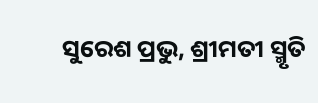ସୁରେଶ ପ୍ରଭୁ, ଶ୍ରୀମତୀ ସ୍ମୃତି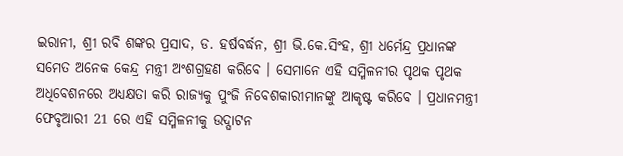ଇରାନୀ, ଶ୍ରୀ ରବି ଶଙ୍କର ପ୍ରସାଦ, ଡ. ହର୍ଷବର୍ଦ୍ଧନ, ଶ୍ରୀ ଭି.କେ.ସିଂହ, ଶ୍ରୀ ଧର୍ମେନ୍ଦ୍ର ପ୍ରଧାନଙ୍କ ସମେତ ଅନେକ କେନ୍ଦ୍ର ମନ୍ତ୍ରୀ ଅଂଶଗ୍ରହଣ କରିବେ । ସେମାନେ ଏହି ସମ୍ମିଳନୀର ପୃଥକ ପୃଥକ ଅଧିବେଶନରେ ଅଧ୍ୟକ୍ଷତା କରି ରାଜ୍ୟକୁ ପୁଂଜି ନିବେଶକାରୀମାନଙ୍କୁ ଆକୃଷ୍ଟ କରିବେ । ପ୍ରଧାନମନ୍ତ୍ରୀ ଫେବୃଆରୀ 21 ରେ ଏହି ସମ୍ମିଳନୀକୁ ଉଦ୍ଘାଟନ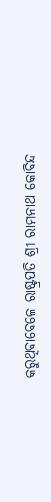କରୁଥିବାବେଳେ ରାଷ୍ଟ୍ରପତି ଶ୍ରୀ ରାମନାଥ କୋବିନ୍ଦ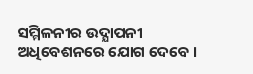ସମ୍ମିଳନୀର ଉଦ୍ଯାପନୀ ଅଧିବେଶନରେ ଯୋଗ ଦେବେ ।